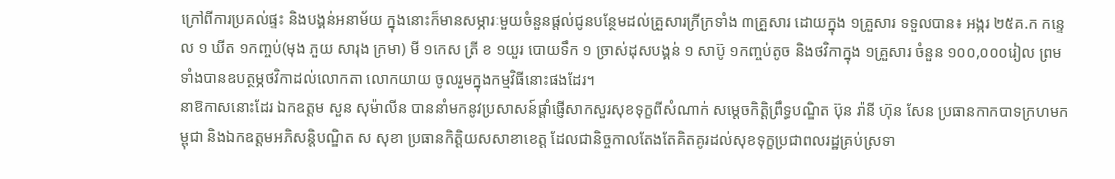ក្រៅពីការប្រគល់ផ្ទះ និងបង្គន់អនាម័យ ក្នុងនោះក៏មានសម្ភារៈមួយចំនួនផ្តល់ជូនបន្ថែមដល់គ្រួសារក្រីក្រទាំង ៣គ្រួសារ ដោយក្នុង ១គ្រួសារ ទទួលបាន៖ អង្ករ ២៥គ.ក កន្ទេល ១ ឃីត ១កញ្ចប់(មុង ភួយ សារុង ក្រមា) មី ១កេស ត្រី ខ ១យួរ បោយទឹក ១ ច្រាស់ដុសបង្គន់ ១ សាប៊ូ ១កញ្ចប់តូច និងថវិកាក្នុង ១គ្រួសារ ចំនួន ១០០,០០០រៀល ព្រមទាំងបានឧបត្ថម្ភថវិកាដល់លោកតា លោកយាយ ចូលរួមក្នុងកម្មវិធីនោះផងដែរ។
នាឱកាសនោះដែរ ឯកឧត្តម សួន សុម៉ាលីន បាននាំមកនូវប្រសាសន៍ផ្តាំផ្ញើសាកសួរសុខទុក្ខពីសំណាក់ សម្ដេចកិត្តិព្រឹទ្ធបណ្ឌិត ប៊ុន រ៉ានី ហ៊ុន សែន ប្រធានកាកបាទក្រហមកម្ពុជា និងឯកឧត្តមអភិសន្តិបណ្ឌិត ស សុខា ប្រធានកិត្តិយសសាខាខេត្ត ដែលជានិច្ចកាលតែងតែគិតគូរដល់សុខទុក្ខប្រជាពលរដ្ឋគ្រប់ស្រទា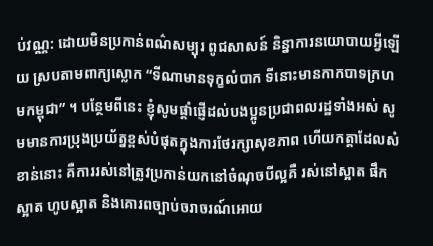ប់វណ្ណ: ដោយមិនប្រកាន់ពណ៌សម្បុរ ពូជសាសន៍ និន្នាការនយោបាយអ្វីឡើយ ស្របតាមពាក្យស្លោក “ទីណាមានទុក្ខលំបាក ទីនោះមានកាកបាទក្រហមកម្ពុជា” ។ បន្ថែមពីនេះ ខ្ញុំសូមផ្តាំផ្ញើដល់បងប្អូនប្រជាពលរដ្ឋទាំងអស់ សូមមានការប្រុងប្រយ័ត្នខ្ពស់បំផុតក្នុងការថែរក្សាសុខភាព ហើយកត្តាដែលសំខាន់នោះ គឺការរស់នៅត្រូវប្រកាន់យកនៅចំណុចបីល្អគឺ រស់នៅស្អាត ផឹកស្អាត ហូបស្អាត និងគោរពច្បាប់ចរាចរណ៍អោយ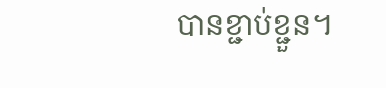បានខ្ជាប់ខ្ជួន។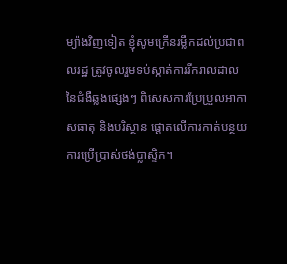ម្យ៉ាងវិញទៀត ខ្ញុំសូមក្រើនរម្លឹកដល់ប្រជាពលរដ្ឋ ត្រូវចូលរួមទប់ស្កាត់ការរីករាលដាលនៃជំងឺឆ្លងផ្សេងៗ ពិសេសការប្រែប្រួលអាកាសធាតុ និងបរិស្ថាន ផ្តោតលើការកាត់បន្ថយការប្រើប្រាស់ថង់ប្លាស្ទិក។